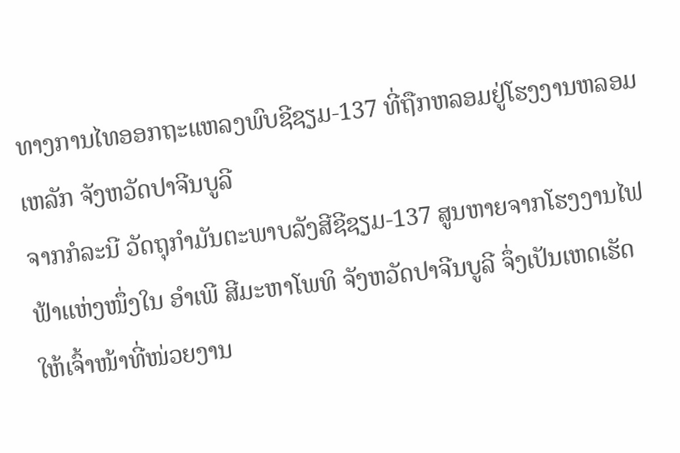ທາງການໄທອອກຖະແຫລງພົບຊີຊຽມ-137 ທີ່ຖືກຫລອມຢູ່ໂຮງງານຫລອມເຫລັກ ຈັງຫວັດປາຈີນບູລີ
ຈາກກໍລະນີ ວັດຖຸກຳມັນຕະພາບລັງສີຊີຊຽມ-137 ສູນຫາຍຈາກໂຮງງານໄຟຟ້າແຫ່ງໜຶ່ງໃນ ອຳເພີ ສີມະຫາໂພທິ ຈັງຫວັດປາຈີນບູລີ ຈຶ່ງເປັນເຫດເຮັດໃຫ້ເຈົ້າໜ້າທີ່ໜ່ວຍງານ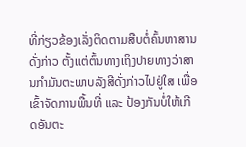ທີ່ກ່ຽວຂ້ອງເລັ່ງຕິດຕາມສືບຕໍ່ຄົ້ນຫາສານດັ່ງກ່າວ ຕັ້ງແຕ່ຕົ້ນທາງເຖິງປາຍທາງວ່າສານກຳມັນຕະພາບລັງສີດັ່ງກ່າວໄປຢູ່ໃສ ເພື່ອເຂົ້າຈັດການພື້ນທີ່ ແລະ ປ້ອງກັນບໍ່ໃຫ້ເກີດອັນຕະ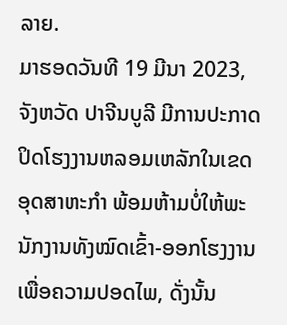ລາຍ.
ມາຮອດວັນທີ 19 ມີນາ 2023, ຈັງຫວັດ ປາຈີນບູລີ ມີການປະກາດປິດໂຮງງານຫລອມເຫລັກໃນເຂດອຸດສາຫະກຳ ພ້ອມຫ້າມບໍ່ໃຫ້ພະນັກງານທັງໝົດເຂົ້າ-ອອກໂຮງງານ ເພື່ອຄວາມປອດໄພ, ດັ່ງນັ້ນ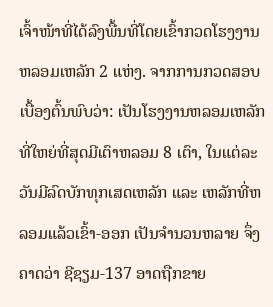ເຈົ້າໜ້າທີ່ໄດ້ລົງພື້ນທີ່ໂດຍເຂົ້າກວດໂຮງງານຫລອມເຫລັກ 2 ແຫ່ງ. ຈາກການກວດສອບເບື້ອງຕົ້ນພົບວ່າ: ເປັນໂຮງງານຫລອມເຫລັກທີ່ໃຫຍ່ທີ່ສຸດມີເຕົາຫລອມ 8 ເຕົາ, ໃນແຕ່ລະວັນມີລົດບັກທຸກເສດເຫລັກ ແລະ ເຫລັກທີ່ຫລອມແລ້ວເຂົ້າ-ອອກ ເປັນຈຳນວນຫລາຍ ຈຶ່ງຄາດວ່າ ຊີຊຽມ-137 ອາດຖືກຂາຍ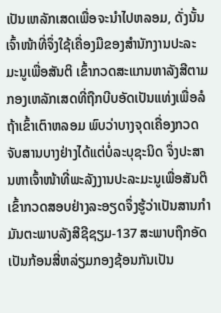ເປັນເຫລັກເສດເພື່ອຈະນຳໄປຫລອມ, ດັ່ງນັ້ນເຈົ້າໜ້າທີ່ຈຶ່ງໃຊ້ເຄື່ອງມືຂອງສຳນັກງານປະລະມະນູເພື່ອສັນຕິ ເຂົ້າກວດສະແກນຫາລັງສີຕາມກອງເຫລັກເສດທີ່ຖືກບີບອັດເປັນແທ່ງເພື່ອລໍຖ້າເຂົ້າເຕົາຫລອມ ພົບວ່າບາງຈຸດເຄື່ອງກວດຈັບສານບາງຢ່າງໄດ້ແຕ່ບໍ່ລະບຸຊະນິດ ຈຶ່ງປະສານຫາເຈົ້າໜ້າທີ່ພະລັງງານປະລະມະນູເພື່ອສັນຕິເຂົ້າກວດສອບຢ່າງລະອຽດຈຶ່ງຮູ້ວ່າເປັນສານກຳມັນຕະພາບລັງສີຊີຊຽມ-137 ສະພາບຖືກອັດເປັນກ້ອນສີ່ຫລ່ຽມກອງຊ້ອນກັນເປັນ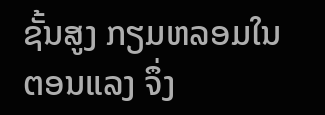ຊັ້ນສູງ ກຽມຫລອມໃນຕອນແລງ ຈຶ່ງ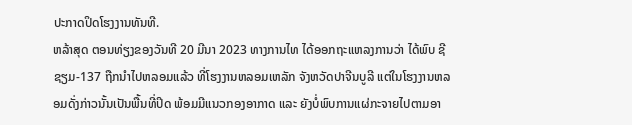ປະກາດປິດໂຮງງານທັນທີ.
ຫລ້າສຸດ ຕອນທ່ຽງຂອງວັນທີ 20 ມີນາ 2023 ທາງການໄທ ໄດ້ອອກຖະແຫລງການວ່າ ໄດ້ພົບ ຊີຊຽມ-137 ຖືກນໍາໄປຫລອມແລ້ວ ທີ່ໂຮງງານຫລອມເຫລັກ ຈັງຫວັດປາຈີນບູລີ ແຕ່ໃນໂຮງງານຫລອມດັ່ງກ່າວນັ້ນເປັນພື້ນທີ່ປິດ ພ້ອມມີແນວກອງອາກາດ ແລະ ຍັງບໍ່ພົບການແຜ່ກະຈາຍໄປຕາມອາ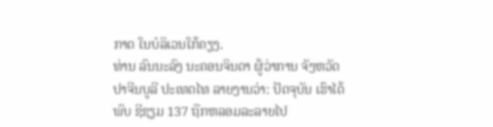ກາດ ໃນບໍລິເວນໃກ້ຄຽງ.
ທ່ານ ລົນນະລົງ ນະຄອນຈິນດາ ຜູ້ວ່າການ ຈັງຫວັດປາຈີນບູລີ ປະເທດໄທ ລາຍງານວ່າ: ປັດຈຸບັນ ເຮົາໄດ້ພົບ ຊີຊຽມ 137 ຖືກຫລອມລະລາຍໄປ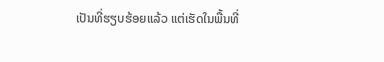ເປັນທີ່ຮຽບຮ້ອຍແລ້ວ ແຕ່ເຮັດໃນພື້ນທີ່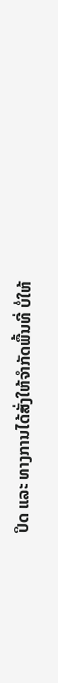ປິດ ແລະ ທາງການໄດ້ສັ່ງໃຫ້ຈຳກັດພື້ນທີ່ ບໍ່ໃຫ້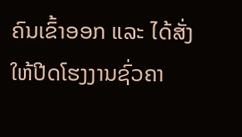ຄົນເຂົ້າອອກ ແລະ ໄດ້ສັ່ງໃຫ້ປີດໂຮງງານຊົ່ວຄາ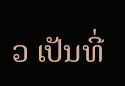ວ ເປັນທີ່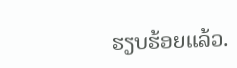ຮຽບຮ້ອຍແລ້ວ.